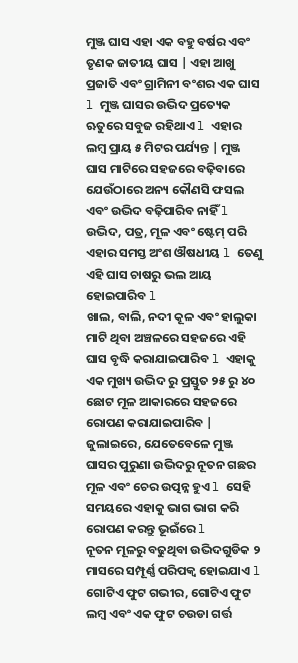ମୁଞ୍ଜ ଘାସ ଏହା ଏକ ବହୁ ବର୍ଷର ଏବଂ ତୃଣକ ଜାତୀୟ ଘାସ | ଏହା ଆଖୁ ପ୍ରଜାତି ଏବଂ ଗ୍ରାମିନୀ ବଂଶର ଏକ ଘାସ l ମୁଞ୍ଜ ଘାସର ଉଦ୍ଭିଦ ପ୍ରତ୍ୟେକ ଋତୁରେ ସବୁଜ ରହିଥାଏ l ଏହାର ଲମ୍ବ ପ୍ରାୟ ୫ ମିଟର ପର୍ଯ୍ୟନ୍ତ | ମୁଞ୍ଜ ଘାସ ମାଟିରେ ସହଜରେ ବଢ଼ିବାରେ ଯେଉଁଠାରେ ଅନ୍ୟ କୌଣସି ଫସଲ ଏବଂ ଉଦ୍ଭିଦ ବଢ଼ିପାରିବ ନାହିଁ l ଉଦ୍ଭିଦ, ପତ୍ର, ମୂଳ ଏବଂ ଷ୍ଟେମ୍ ପରି ଏହାର ସମସ୍ତ ଅଂଶ ଔଷଧୀୟ l ତେଣୁ ଏହି ଘାସ ଚାଷରୁ ଭଲ ଆୟ ହୋଇପାରିବ l
ଖାଲ, ବାଲି, ନଦୀ କୂଳ ଏବଂ ହାଲୁକା ମାଟି ଥିବା ଅଞ୍ଚଳରେ ସହଜରେ ଏହି ଘାସ ବୃଦ୍ଧି କରାଯାଇପାରିବ l ଏହାକୁ ଏକ ମୁଖ୍ୟ ଉଦ୍ଭିଦ ରୁ ପ୍ରସ୍ତୁତ ୨୫ ରୁ ୪୦ ଛୋଟ ମୂଳ ଆକାରରେ ସହଜରେ ରୋପଣ କରାଯାଇପାରିବ | ଜୁଲାଇରେ, ଯେତେବେଳେ ମୁଞ୍ଜ ଘାସର ପୁରୁଣା ଉଦ୍ଭିଦରୁ ନୂତନ ଗଛର ମୂଳ ଏବଂ ଚେର ଉତ୍ପନ୍ନ ହୁଏ l ସେହି ସମୟରେ ଏହାକୁ ଭାଗ ଭାଗ କରି ରୋପଣ କରନ୍ତୁ ଭୂଇଁରେ l
ନୂତନ ମୂଳରୁ ବଢୁଥିବା ଉଦ୍ଭିଦଗୁଡିକ ୨ ମାସରେ ସମ୍ପୂର୍ଣ୍ଣ ପରିପକ୍ୱ ହୋଇଯାଏ l ଗୋଟିଏ ଫୁଟ ଗଭୀର, ଗୋଟିଏ ଫୁଟ ଲମ୍ବ ଏବଂ ଏକ ଫୁଟ ଚଉଡା ଗର୍ତ୍ତ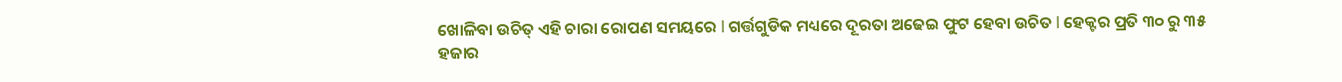ଖୋଳିବା ଉଚିତ୍ ଏହି ଚାରା ରୋପଣ ସମୟରେ l ଗର୍ତ୍ତଗୁଡିକ ମଧ୍ୟରେ ଦୂରତା ଅଢେଇ ଫୁଟ ହେବା ଉଚିତ l ହେକ୍ଟର ପ୍ରତି ୩୦ ରୁ ୩୫ ହଜାର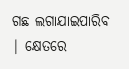ଗଛ ଲଗାଯାଇପାରିବ | କ୍ଷେତରେ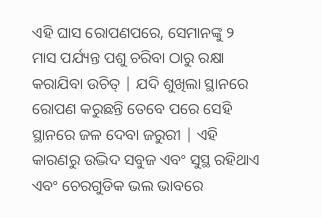ଏହି ଘାସ ରୋପଣପରେ, ସେମାନଙ୍କୁ ୨ ମାସ ପର୍ଯ୍ୟନ୍ତ ପଶୁ ଚରିବା ଠାରୁ ରକ୍ଷା କରାଯିବା ଉଚିତ୍ | ଯଦି ଶୁଖିଲା ସ୍ଥାନରେ ରୋପଣ କରୁଛନ୍ତି ତେବେ ପରେ ସେହି ସ୍ଥାନରେ ଜଳ ଦେବା ଜରୁରୀ | ଏହି କାରଣରୁ ଉଦ୍ଭିଦ ସବୁଜ ଏବଂ ସୁସ୍ଥ ରହିଥାଏ ଏବଂ ଚେରଗୁଡିକ ଭଲ ଭାବରେ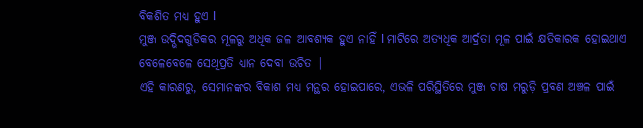ବିକଶିତ ମଧ୍ୟ ହୁଏ l
ମୁଞ୍ଜ ଉଦ୍ଭିଦଗୁଡିକର ମୂଳରୁ ଅଧିକ ଜଳ ଆବଶ୍ୟକ ହୁଏ ନାହିଁ l ମାଟିରେ ଅତ୍ୟଧିକ ଆର୍ଦ୍ରତା ମୂଳ ପାଇଁ କ୍ଷତିକାରକ ହୋଇଥାଏ ବେଳେବେଳେ ସେଥିପ୍ରତି ଧ୍ୟାନ ଦେବା ଉଚିତ |
ଏହି କାରଣରୁ, ସେମାନଙ୍କର ବିକାଶ ମଧ୍ୟ ମନ୍ଥର ହୋଇପାରେ, ଏଭଳି ପରିସ୍ଥିତିରେ ମୁଞ୍ଜ ଚାଷ ମରୁଡ଼ି ପ୍ରବଣ ଅଞ୍ଚଳ ପାଇଁ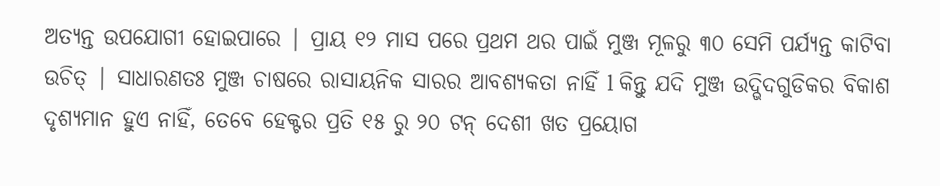ଅତ୍ୟନ୍ତ ଉପଯୋଗୀ ହୋଇପାରେ | ପ୍ରାୟ ୧୨ ମାସ ପରେ ପ୍ରଥମ ଥର ପାଇଁ ମୁଞ୍ଜ ମୂଳରୁ ୩୦ ସେମି ପର୍ଯ୍ୟନ୍ତ କାଟିବା ଉଚିତ୍ | ସାଧାରଣତଃ ମୁଞ୍ଜ ଚାଷରେ ରାସାୟନିକ ସାରର ଆବଶ୍ୟକତା ନାହିଁ l କିନ୍ତୁ ଯଦି ମୁଞ୍ଜ ଉଦ୍ଭିଦଗୁଡିକର ବିକାଶ ଦୃଶ୍ୟମାନ ହୁଏ ନାହିଁ, ତେବେ ହେକ୍ଟର ପ୍ରତି ୧୫ ରୁ ୨୦ ଟନ୍ ଦେଶୀ ଖତ ପ୍ରୟୋଗ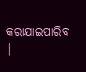କରାଯାଇପାରିବ |